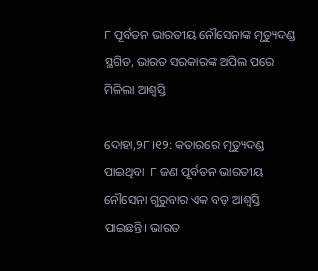୮ ପୂର୍ବତନ ଭାରତୀୟ ନୌସେନାଙ୍କ ମୃତ୍ୟୁଦଣ୍ଡ ସ୍ଥଗିତ, ଭାରତ ସରକାରଙ୍କ ଅପିଲ ପରେ ମିଳିଲା ଆଶ୍ୱସ୍ତି

ଦୋହା,୨୮।୧୨: କତାରରେ ମୃତ୍ୟୁଦଣ୍ଡ ପାଇଥିବା  ୮ ଜଣ ପୂର୍ବତନ ଭାରତୀୟ ନୌସେନା ଗୁରୁବାର ଏକ ବଡ଼ ଆଶ୍ୱସ୍ତି ପାଇଛନ୍ତି। ଭାରତ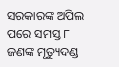ସରକାରଙ୍କ ଅପିଲ ପରେ ସମସ୍ତ ୮ ଜଣଙ୍କ ମୃତ୍ୟୁଦଣ୍ଡ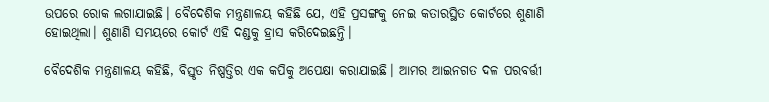ଉପରେ ରୋକ ଲଗାଯାଇଛି। ବୈଦେଶିକ ମନ୍ତ୍ରଣାଳୟ କହିଛି ଯେ, ଏହି ପ୍ରସଙ୍ଗକୁ ନେଇ କତାରସ୍ଥିତ କୋର୍ଟରେ ଶୁଣାଣି ହୋଇଥିଲା। ଶୁଣାଣି ସମୟରେ କୋର୍ଟ ଏହି ଦଣ୍ଡକୁ ହ୍ରାସ କରିଦେଇଛନ୍ତି।

ବୈଦେଶିକ ମନ୍ତ୍ରଣାଳୟ କହିଛି, ବିସ୍ତୃତ ନିଷ୍ପତ୍ତିର ଏକ କପିକୁ ଅପେକ୍ଷା କରାଯାଇଛି। ଆମର ଆଇନଗତ ଦଳ ପରବର୍ତ୍ତୀ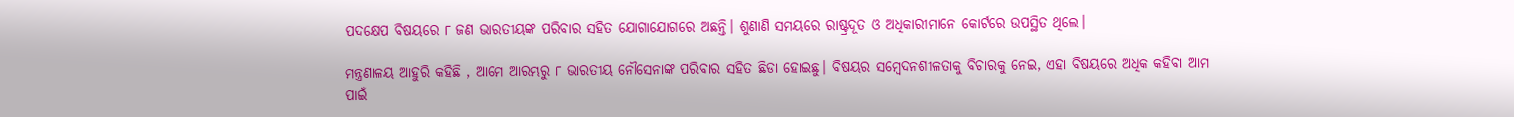ପଦକ୍ଷେପ ବିଷୟରେ ୮ ଜଣ ଭାରତୀୟଙ୍କ ପରିବାର ସହିତ ଯୋଗାଯୋଗରେ ଅଛନ୍ତି। ଶୁଣାଣି ସମୟରେ ରାଷ୍ଟ୍ରଦୂତ ଓ ଅଧିକାରୀମାନେ କୋର୍ଟରେ ଉପସ୍ଥିତ ଥିଲେ।

ମନ୍ତ୍ରଣାଳୟ ଆହୁରି କହିଛି , ଆମେ ଆରମ୍ଭରୁ ୮ ଭାରତୀୟ ନୌସେନାଙ୍କ ପରିବାର ସହିତ ଛିଡା ହୋଇଛୁ। ବିଷୟର ସମ୍ବେଦନଶୀଳତାକୁ ବିଚାରକୁ ନେଇ, ଏହା ବିଷୟରେ ଅଧିକ କହିବା ଆମ ପାଇଁ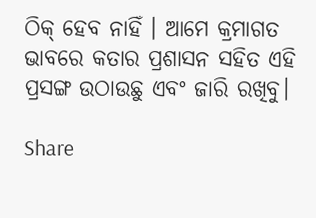ଠିକ୍‌ ହେବ ନାହିଁ । ଆମେ କ୍ରମାଗତ ଭାବରେ କତାର ପ୍ରଶାସନ ସହିତ ଏହି ପ୍ରସଙ୍ଗ ଉଠାଉଛୁ ଏବଂ ଜାରି ରଖିବୁ।

Share